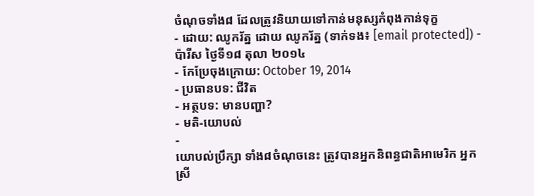ចំណុចទាំង៨ ដែលត្រូវនិយាយទៅកាន់មនុស្សកំពុងកាន់ទុក្ខ
- ដោយ: ឈូករ័ត្ន ដោយ ឈូករ័ត្ន (ទាក់ទង៖ [email protected]) - ប៉ារីស ថ្ងៃទី១៨ តុលា ២០១៤
- កែប្រែចុងក្រោយ: October 19, 2014
- ប្រធានបទ: ជីវិត
- អត្ថបទ: មានបញ្ហា?
- មតិ-យោបល់
-
យោបល់ប្រឹក្សា ទាំង៨ចំណុចនេះ ត្រូវបានអ្នកនិពន្ធជាតិអាមេរិក អ្នកស្រី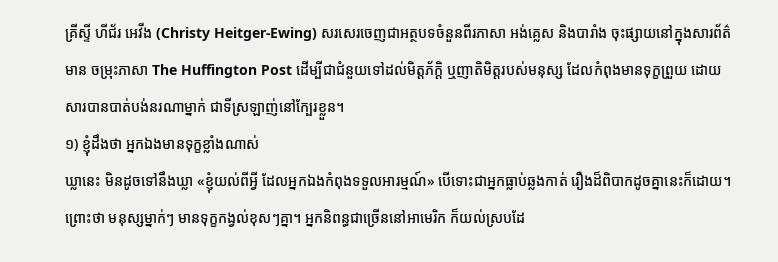គ្រីស្ទី ហីជ័រ អេវីង (Christy Heitger-Ewing) សរសេរចេញជាអត្ថបទចំនួនពីរភាសា អង់គ្លេស និងបារាំង ចុះផ្សាយនៅក្នុងសារព័ត៌មាន ចម្រុះភាសា The Huffington Post ដើម្បីជាជំនួយទៅដល់មិត្តភ័ក្តិ ឬញាតិមិត្តរបស់មនុស្ស ដែលកំពុងមានទុក្ខព្រួយ ដោយសារបានបាត់បង់នរណាម្នាក់ ជាទីស្រឡាញ់នៅក្បែរខ្លួន។
១) ខ្ញុំដឹងថា អ្នកឯងមានទុក្ខខ្លាំងណាស់
ឃ្លានេះ មិនដូចទៅនឹងឃ្លា «ខ្ញុំយល់ពីអ្វី ដែលអ្នកឯងកំពុងទទួលអារម្មណ៍» បើទោះជាអ្នកធ្លាប់ឆ្លងកាត់ រឿងដ៏ពិបាកដូចគ្នានេះក៏ដោយ។ ព្រោះថា មនុស្សម្នាក់ៗ មានទុក្ខកង្វល់ខុសៗគ្នា។ អ្នកនិពន្ធជាច្រើននៅអាមេរិក ក៏យល់ស្របដែ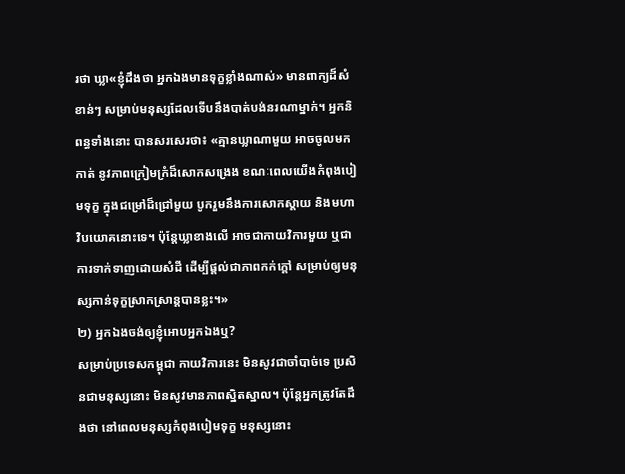រថា ឃ្លា«ខ្ញុំដឹងថា អ្នកឯងមានទុក្ខខ្លាំងណាស់» មានពាក្យដ៏សំខាន់ៗ សម្រាប់មនុស្សដែលទើបនឹងបាត់បង់នរណាម្នាក់។ អ្នកនិពន្ធទាំងនោះ បានសរសេរថា៖ «គ្មានឃ្លាណាមួយ អាចចូលមកកាត់ នូវភាពក្រៀមក្រំដ៏សោកសង្រេង ខណៈពេលយើងកំពុងបៀមទុក្ខ ក្នុងជម្រៅដ៏ជ្រៅមួយ បូករួមនឹងការសោកស្ដាយ និងមហាវិបយោគនោះទេ។ ប៉ុន្តែឃ្លាខាងលើ អាចជាកាយវិការមួយ ឬជាការទាក់ទាញដោយសំដី ដើម្បីផ្ដល់ជាភាពកក់ក្ដៅ សម្រាប់ឲ្យមនុស្សកាន់ទុក្ខស្រាកស្រាន្ដបានខ្លះ។»
២) អ្នកឯងចង់ឲ្យខ្ញុំអោបអ្នកឯងឬ?
សម្រាប់ប្រទេសកម្ពុជា កាយវិការនេះ មិនសូវជាចាំបាច់ទេ ប្រសិនជាមនុស្សនោះ មិនសូវមានភាពស្និតស្នាល។ ប៉ុន្តែអ្នកត្រូវតែដឹងថា នៅពេលមនុស្សកំពុងបៀមទុក្ខ មនុស្សនោះ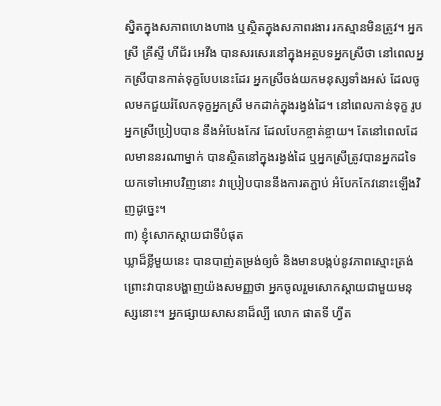ស្និតក្នុងសភាពហេងហាង ឬស្ថិតក្នុងសភាពរងារ រកស្មានមិនត្រូវ។ អ្នកស្រី គ្រីស្ទី ហីជ័រ អេវីង បានសរសេរនៅក្នុងអត្ថបទអ្នកស្រីថា នៅពេលអ្នកស្រីបានកាត់ទុក្ខបែបនេះដែរ អ្នកស្រីចង់យកមនុស្សទាំងអស់ ដែលចូលមកជួយរំលែកទុក្ខអ្នកស្រី មកដាក់ក្នុងរង្វង់ដៃ។ នៅពេលកាន់ទុក្ខ រូបអ្នកស្រីប្រៀបបាន នឹងអំបែងកែវ ដែលបែកខ្ចាត់ខ្ចាយ។ តែនៅពេលដែលមាននរណាម្នាក់ បានស្ថិតនៅក្នុងរង្វង់ដៃ ឬអ្នកស្រីត្រូវបានអ្នកដទៃ យកទៅអោបវិញនោះ វាប្រៀបបាននឹងការតភ្ជាប់ អំបែកកែវនោះឡើងវិញដូច្នេះ។
៣) ខ្ញុំសោកស្ដាយជាទីបំផុត
ឃ្លាដ៏ខ្លីមួយនេះ បានបាញ់តម្រង់ឲ្យចំ និងមានបង្កប់នូវភាពស្មោះត្រង់ ព្រោះវាបានបង្ហាញយ៉ងសមញ្ញថា អ្នកចូលរួមសោកស្ដាយជាមួយមនុស្សនោះ។ អ្នកផ្សាយសាសនាដ៏ល្បី លោក ផាតទី ហ្វីត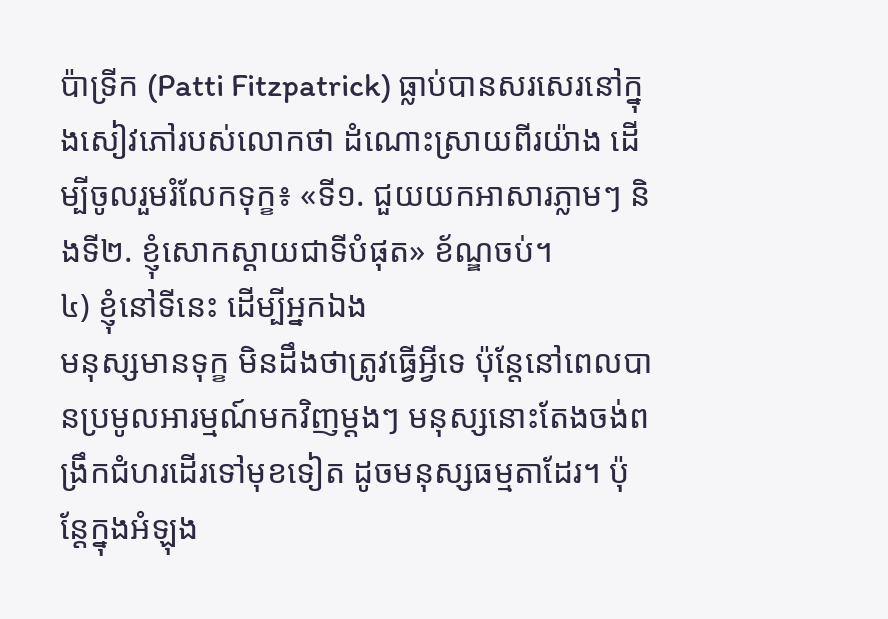ប៉ាទ្រីក (Patti Fitzpatrick) ធ្លាប់បានសរសេរនៅក្នុងសៀវភៅរបស់លោកថា ដំណោះស្រាយពីរយ៉ាង ដើម្បីចូលរួមរំលែកទុក្ខ៖ «ទី១. ជួយយកអាសារភ្លាមៗ និងទី២. ខ្ញុំសោកស្ដាយជាទីបំផុត» ខ័ណ្ឌចប់។
៤) ខ្ញុំនៅទីនេះ ដើម្បីអ្នកឯង
មនុស្សមានទុក្ខ មិនដឹងថាត្រូវធ្វើអ្វីទេ ប៉ុន្តែនៅពេលបានប្រមូលអារម្មណ៍មកវិញម្ដងៗ មនុស្សនោះតែងចង់ពង្រឹកជំហរដើរទៅមុខទៀត ដូចមនុស្សធម្មតាដែរ។ ប៉ុន្តែក្នុងអំឡុង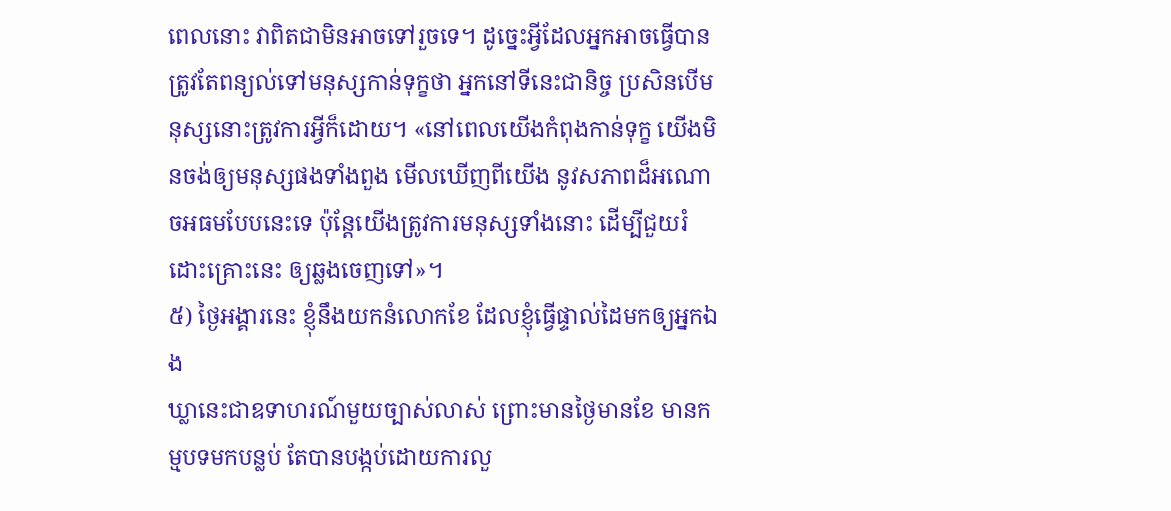ពេលនោះ វាពិតជាមិនអាចទៅរួចទេ។ ដូច្នេះអ្វីដែលអ្នកអាចធ្វើបាន ត្រូវតែពន្យល់ទៅមនុស្សកាន់ទុក្ខថា អ្នកនៅទីនេះជានិច្ច ប្រសិនបើមនុស្សនោះត្រូវការអ្វីក៏ដោយ។ «នៅពេលយើងកំពុងកាន់ទុក្ខ យើងមិនចង់ឲ្យមនុស្សផងទាំងពួង មើលឃើញពីយើង នូវសភាពដ៏អណោចអធមបែបនេះទេ ប៉ុន្តែយើងត្រូវការមនុស្សទាំងនោះ ដើម្បីជួយរំដោះគ្រោះនេះ ឲ្យឆ្លងចេញទៅ»។
៥) ថ្ងៃអង្គារនេះ ខ្ញុំនឹងយកនំលោកខែ ដែលខ្ញុំធ្វើផ្ទាល់ដៃមកឲ្យអ្នកឯង
ឃ្លានេះជាឧទាហរណ៍មួយច្បាស់លាស់ ព្រោះមានថ្ងៃមានខែ មានកម្មបទមកបន្លប់ តែបានបង្កប់ដោយការលួ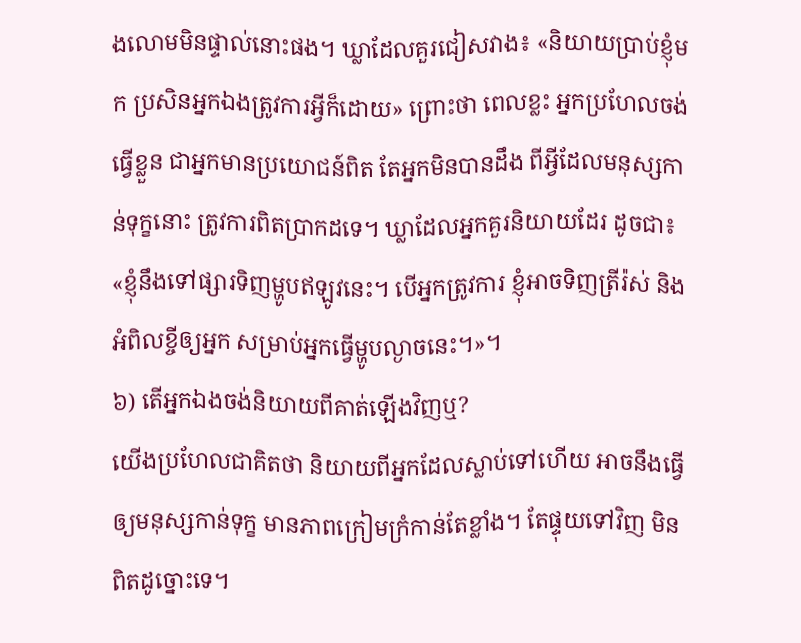ងលោមមិនផ្ទាល់នោះផង។ ឃ្លាដែលគួរជៀសវាង៖ «និយាយប្រាប់ខ្ញុំមក ប្រសិនអ្នកឯងត្រូវការអ្វីក៏ដោយ» ព្រោះថា ពេលខ្លះ អ្នកប្រហែលចង់ធ្វើខ្លួន ជាអ្នកមានប្រយោជន៍ពិត តែអ្នកមិនបានដឹង ពីអ្វីដែលមនុស្សកាន់ទុក្ខនោះ ត្រូវការពិតប្រាកដទេ។ ឃ្លាដែលអ្នកគួរនិយាយដែរ ដូចជា៖ «ខ្ញុំនឹងទៅផ្សារទិញម្ហូបឥឡូវនេះ។ បើអ្នកត្រូវការ ខ្ញុំអាចទិញត្រីរ៉ស់ និងអំពិលខ្ចីឲ្យអ្នក សម្រាប់អ្នកធ្វើម្ហូបល្ងាចនេះ។»។
៦) តើអ្នកឯងចង់និយាយពីគាត់ឡើងវិញឬ?
យើងប្រហែលជាគិតថា និយាយពីអ្នកដែលស្លាប់ទៅហើយ អាចនឹងធ្វើឲ្យមនុស្សកាន់ទុក្ខ មានភាពក្រៀមក្រំកាន់តែខ្លាំង។ តែផ្ទុយទៅវិញ មិនពិតដូច្នោះទេ។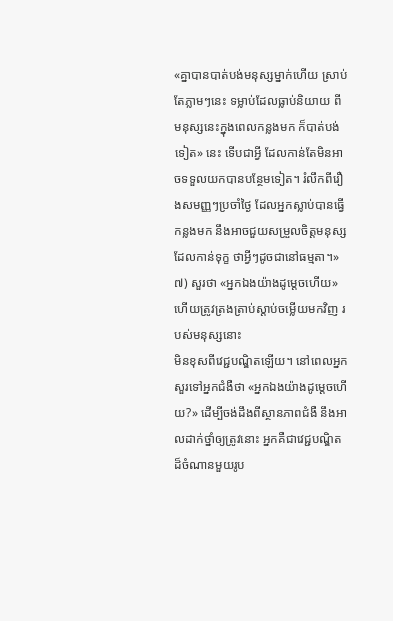«គ្នាបានបាត់បង់មនុស្សម្នាក់ហើយ ស្រាប់តែភ្លាមៗនេះ ទម្លាប់ដែលធ្លាប់និយាយ ពីមនុស្សនេះក្នុងពេលកន្លងមក ក៏បាត់បង់ទៀត» នេះ ទើបជាអ្វី ដែលកាន់តែមិនអាចទទួលយកបានបន្ថែមទៀត។ រំលឹកពីរឿងសមញ្ញៗប្រចាំថ្ងៃ ដែលអ្នកស្លាប់បានធ្វើកន្លងមក នឹងអាចជួយសម្រួលចិត្តមនុស្សដែលកាន់ទុក្ខ ថាអ្វីៗដូចជានៅធម្មតា។»
៧) សួរថា «អ្នកឯងយ៉ាងដូម្ដេចហើយ» ហើយត្រូវត្រងត្រាប់ស្ដាប់ចម្លើយមកវិញ របស់មនុស្សនោះ
មិនខុសពីវេជ្ជបណ្ឌិតឡើយ។ នៅពេលអ្នកសួរទៅអ្នកជំងឺថា «អ្នកឯងយ៉ាងដូម្ដេចហើយ?» ដើម្បីចង់ដឹងពីស្ថានភាពជំងឺ នឹងអាលដាក់ថ្នាំឲ្យត្រូវនោះ អ្នកគឺជាវេជ្ជបណ្ឌិតដ៏ចំណានមួយរូប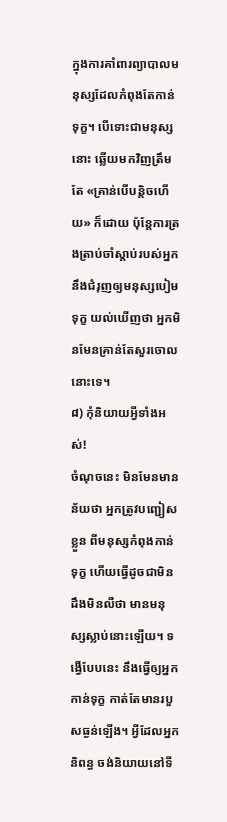ក្នុងការគាំពារព្យាបាលមនុស្សដែលកំពុងតែកាន់ទុក្ខ។ បើទោះជាមនុស្សនោះ ឆ្លើយមកវិញត្រឹមតែ «គ្រាន់បើបន្តិចហើយ» ក៏ដោយ ប៉ុន្តែការត្រងត្រាប់ចាំស្ដាប់របស់អ្នក នឹងជំរុញឲ្យមនុស្សបៀមទុក្ខ យល់ឃើញថា អ្នកមិនមែនគ្រាន់តែសួរចោលនោះទេ។
៨) កុំនិយាយអ្វីទាំងអស់!
ចំណុចនេះ មិនមែនមានន័យថា អ្នកត្រូវបញ្ជៀសខ្លួន ពីមនុស្សកំពុងកាន់ទុក្ខ ហើយធ្វើដូចជាមិនដឹងមិនលឺថា មានមនុស្សស្លាប់នោះឡើយ។ ទង្វើបែបនេះ នឹងធ្វើឲ្យអ្នកកាន់ទុក្ខ កាត់តែមានរបួសធ្ងន់ឡើង។ អ្វីដែលអ្នកនិពន្ធ ចង់និយាយនៅទី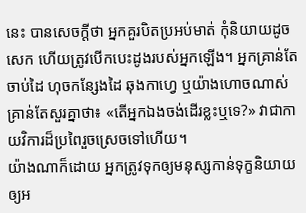នេះ បានសេចក្ដីថា អ្នកគួរបិតប្រអប់មាត់ កុំនិយាយដូចសេក ហើយត្រូវបើកបេះដូងរបស់អ្នកឡើង។ អ្នកគ្រាន់តែចាប់ដៃ ហុចកន្សែងដៃ ឆុងកាហ្វេ ឬយ៉ាងហោចណាស់ គ្រាន់តែសួរគ្នាថា៖ «តើអ្នកឯងចង់ដើរខ្លះឬទេ?» វាជាកាយវិការដ៏ប្រពៃរួចស្រេចទៅហើយ។
យ៉ាងណាក៏ដោយ អ្នកត្រូវទុកឲ្យមនុស្សកាន់ទុក្ខនិយាយឲ្យអ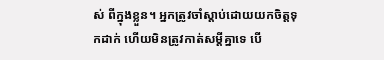ស់ ពីក្នុងខ្លួន។ អ្នកត្រូវចាំស្ដាប់ដោយយកចិត្តទុកដាក់ ហើយមិនត្រូវកាត់សម្ដីគ្នាទេ បើ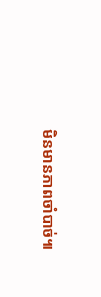មិនមានភាពចាំបាច់៕